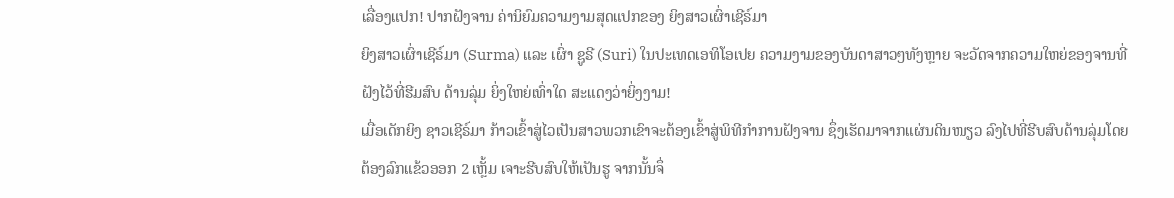ເລື່ອງແປກ! ປາກຝັງຈານ ຄ່ານິຍົມຄວາມງາມສຸດແປກຂອງ ຍິງສາວເຜົ່າເຊີຣ໌ມາ
ຍິງສາວເຜົ່າເຊີຣ໌ມາ (Surma) ແລະ ເຜົ່າ ຊູຣີ (Suri) ໃນປະເທດເອທິໂອເປຍ ຄວາມງາມຂອງບັນດາສາວໆທັງຫຼາຍ ຈະວັດຈາກຄວາມໃຫຍ່ຂອງຈານທີ່ຝັງໄວ້ທີ່ຮີມສົບ ດ້ານລຸ່ມ ຍິ່ງໃຫຍ່ເທົ່າໃດ ສະແດງວ່າຍິ່ງງາມ!
ເມື່ອເດັກຍິງ ຊາວເຊີຣ໌ມາ ກ້າວເຂົ້າສູ່ໄວເປັນສາວພວກເຂົາຈະຕ້ອງເຂົ້າສູ່ພິທີກໍາການຝັງຈານ ຊຶ່ງເຮັດມາຈາກແຜ່ນດິນໜຽວ ລົງໄປທີ່ຮີບສົບດ້ານລຸ່ມໂດຍ ຕ້ອງລົກແຂ້ວອອກ 2 ເຫຼັ້ມ ເຈາະຮີບສົບໃຫ້ເປັນຮູ ຈາກນັ້ນຈຶ່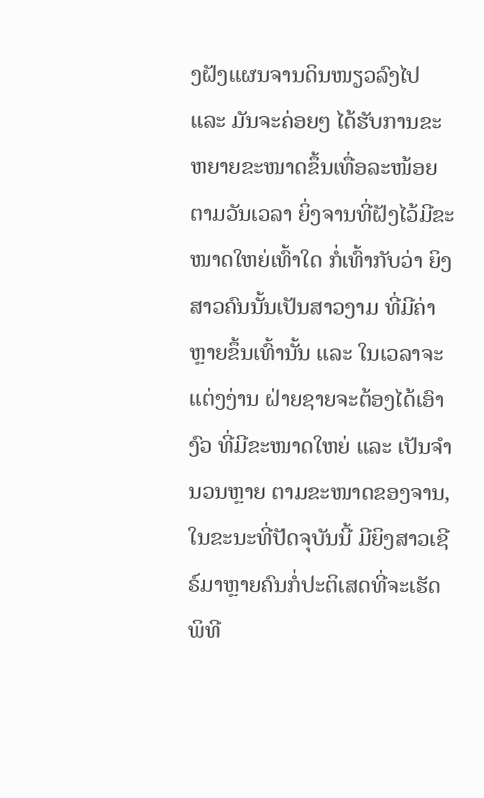ງຝັງແຜນຈານດິນໜຽວລົງໄປ ແລະ ມັນຈະຄ່ອຍໆ ໄດ້ຮັບການຂະຫຍາຍຂະໜາດຂຶ້ນເທື່ອລະໜ້ອຍ ຕາມວັນເວລາ ຍິ່ງຈານທີ່ຝັງໄວ້ມີຂະໜາດໃຫຍ່ເທົ້າໃດ ກໍ່ເທົ້າກັບວ່າ ຍິງສາວຄົນນັ້ນເປັນສາວງາມ ທີ່ມີຄ່າຫຼາຍຂຶ້ນເທົ້ານັ້ນ ແລະ ໃນເວລາຈະແຕ່ງງ່ານ ຝ່າຍຊາຍຈະຕ້ອງໄດ້ເອົາງົວ ທີ່ມີຂະໜາດໃຫຍ່ ແລະ ເປັນຈໍານວນຫຼາຍ ຕາມຂະໜາດຂອງຈານ, ໃນຂະນະທີ່ປັດຈຸບັນນີ້ ມີຍິງສາວເຊີຣ໌ມາຫຼາຍຄົນກໍ່ປະຕິເສດທີ່ຈະເຮັດພິທີ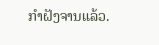ກໍາຝັງຈານແລ້ວ.